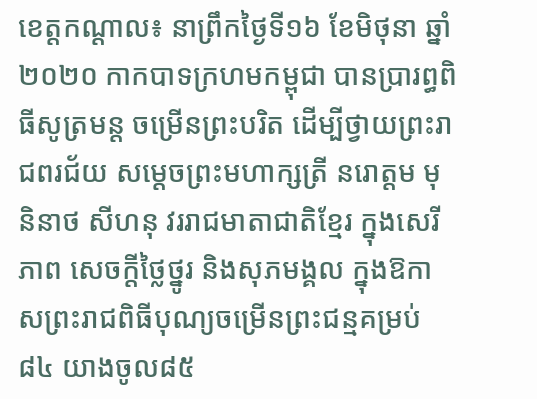ខេត្តកណ្ដាល៖ នាព្រឹកថ្ងៃទី១៦ ខែមិថុនា ឆ្នាំ២០២០ កាកបាទក្រហមកម្ពុជា បានប្រារព្ធពិធីសូត្រមន្ត ចម្រើនព្រះបរិត ដើម្បីថ្វាយព្រះរាជពរជ័យ សម្តេចព្រះមហាក្សត្រី នរោត្តម មុនិនាថ សីហនុ វររាជមាតាជាតិខ្មែរ ក្នុងសេរីភាព សេចក្តីថ្លៃថ្នូរ និងសុភមង្គល ក្នុងឱកាសព្រះរាជពិធីបុណ្យចម្រើនព្រះជន្មគម្រប់៨៤ យាងចូល៨៥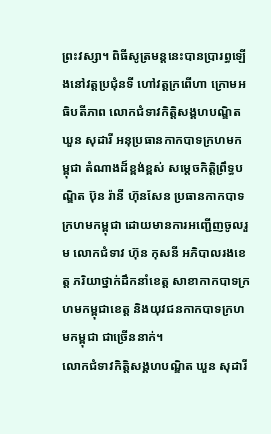ព្រះវស្សា។ ពិធីសូត្រមន្តនេះបានប្រារព្ធឡើងនៅវត្តប្រជុំនទី ហៅវត្តក្រពើហា ក្រោមអធិបតីភាព លោកជំទាវកិត្តិសង្គហបណ្ឌិត ឃួន សុដារី អនុប្រធានកាកបាទក្រហមកម្ពុជា តំណាងដ៏ខ្ពង់ខ្ពស់ សម្តេចកិត្តិព្រឹទ្ធបណ្ឌិត ប៊ុន រ៉ានី ហ៊ុនសែន ប្រធានកាកបាទក្រហមកម្ពុជា ដោយមានការអញ្ជើញចូលរួម លោកជំទាវ ហ៊ុន កុសនី អភិបាលរងខេត្ត ភរិយាថ្នាក់ដឹកនាំខេត្ត សាខាកាកបាទក្រហមកម្ពុជាខេត្ត និងយុវជនកាកបាទក្រហមកម្ពុជា ជាច្រើននាក់។
លោកជំទាវកិត្តិសង្គហបណ្ឌិត ឃួន សុដារី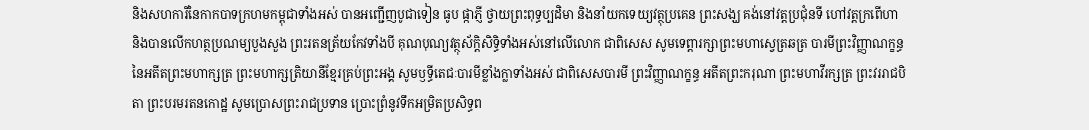និងសហការីនៃកាកបាទក្រហមកម្ពុជាទាំងអស់ បានអញ្ជើញបូជាទៀន ធូប ផ្កាភ្ញី ថ្វាយព្រះពុទ្ធប្បដិមា និងនាំយកទេយ្យវត្ថុប្រគេន ព្រះសង្ឃ គង់នៅវត្តប្រជុំនទី ហៅវត្តក្រពើហា និងបានលើកហត្ថប្រណម្យបួងសួង ព្រះរតនត្រ័យកែវទាំងបី គុណបុណ្យវត្ថុស័ក្តិសិទ្ធិទាំងអស់នៅលើលោក ជាពិសេស សូមទេព្តារក្សាព្រះមហាស្វេត្រឆត្រ បារមីព្រះវិញ្ញាណក្ខន្ធនៃអតីតព្រះមហាក្សត្រ ព្រះមហាក្សត្រិយានីខ្មែរគ្រប់ព្រះអង្គ សូមឫទី្ធតេជៈបារមីខ្លាំងក្លាទាំងអស់ ជាពិសេសបារមី ព្រះវិញ្ញាណក្ខន្ធ អតីតព្រះករុណា ព្រះមហាវីរក្សត្រ ព្រះវររាជបិតា ព្រះបរមរតនកោដ្ឋ សូមប្រោសព្រះរាជប្រទាន ប្រោះព្រំនូវទឹកអម្រិតប្រសិទ្ធព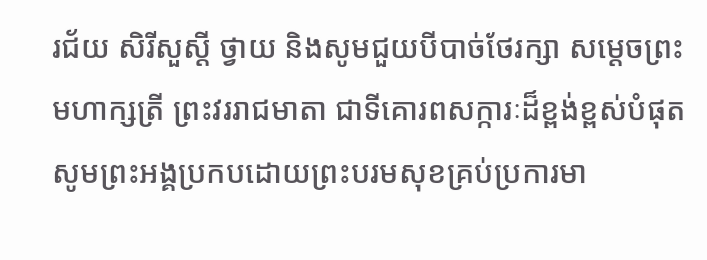រជ័យ សិរីសួស្តី ថ្វាយ និងសូមជួយបីបាច់ថែរក្សា សម្តេចព្រះមហាក្សត្រី ព្រះវររាជមាតា ជាទីគោរពសក្ការៈដ៏ខ្ពង់ខ្ពស់បំផុត សូមព្រះអង្គប្រកបដោយព្រះបរមសុខគ្រប់ប្រការមា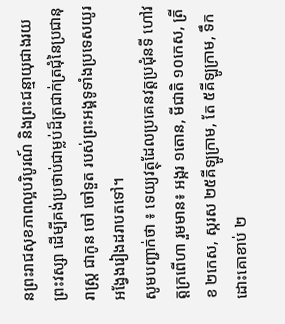នព្រះរាជសុខភាពល្អបរិបូរណ៍ និងព្រះជន្មាយុជាងរយព្រះវស្សា ដើម្បីគង់ប្រថាប់ជាម្លប់ដ៏ត្រជាក់ត្រជុំនៃប្រជានុរាស្រ្ត ជាកូន ចៅ ចៅទួត របស់ព្រះអង្គទូទាំងប្រទេសយូរអង្វែងរៀងដរាបតទៅ។
សូមបញ្ជាក់ថា ៖ ទេយ្យវត្ថុដែលប្រគេនវត្តប្រជុំនទី ហៅវត្តក្រពើហា រួមមាន៖ អង្ករ ១តោន, មីជាតិ ១០កេស, ត្រីខ ២កេស, ស្ករស ២៥គីឡូក្រាម, តែ ៥គីឡូក្រាម, ទឹកដោះគោខាប់ ២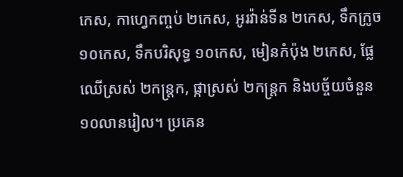កេស, កាហ្វេកញ្ចប់ ២កេស, អូរវ៉ាន់ទីន ២កេស, ទឹកក្រូច ១០កេស, ទឹកបរិសុទ្ធ ១០កេស, មៀនកំប៉ុង ២កេស, ផ្លែឈើស្រស់ ២កន្ត្រក, ផ្កាស្រស់ ២កន្ត្រក និងបច្ច័យចំនួន ១០លានរៀល។ ប្រគេន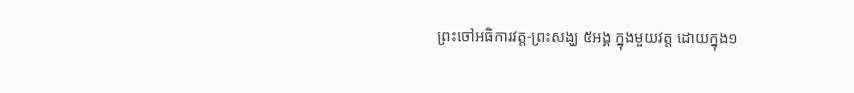ព្រះចៅអធិការវត្ត-ព្រះសង្ឃ ៥អង្គ ក្នុងមួយវត្ត ដោយក្នុង១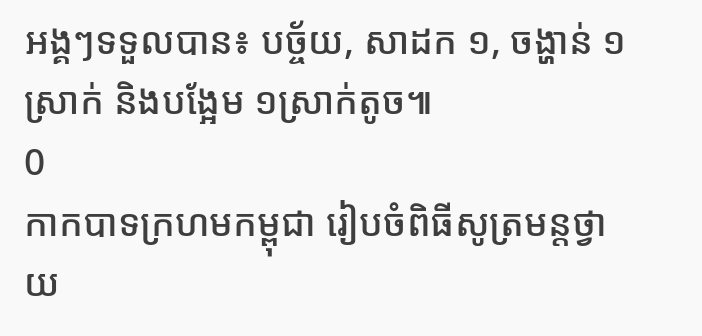អង្គៗទទួលបាន៖ បច្ច័យ, សាដក ១, ចង្ហាន់ ១ស្រាក់ និងបង្អែម ១ស្រាក់តូច៕
0
កាកបាទក្រហមកម្ពុជា រៀបចំពិធីសូត្រមន្តថ្វាយ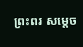ព្រះពរ សម្តេច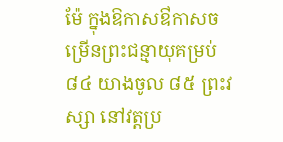ម៉ែ ក្នុងឱកាសឳកាសចម្រើនព្រះជន្មាយុគម្រប់ ៨៤ យាងចូល ៨៥ ព្រះវស្សា នៅវត្តប្រ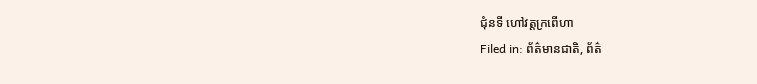ជុំនទី ហៅវត្តក្រពេីហា
Filed in: ព័ត៌មានជាតិ, ព័ត៌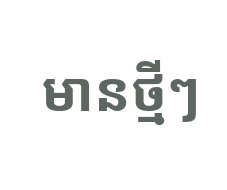មានថ្មីៗ